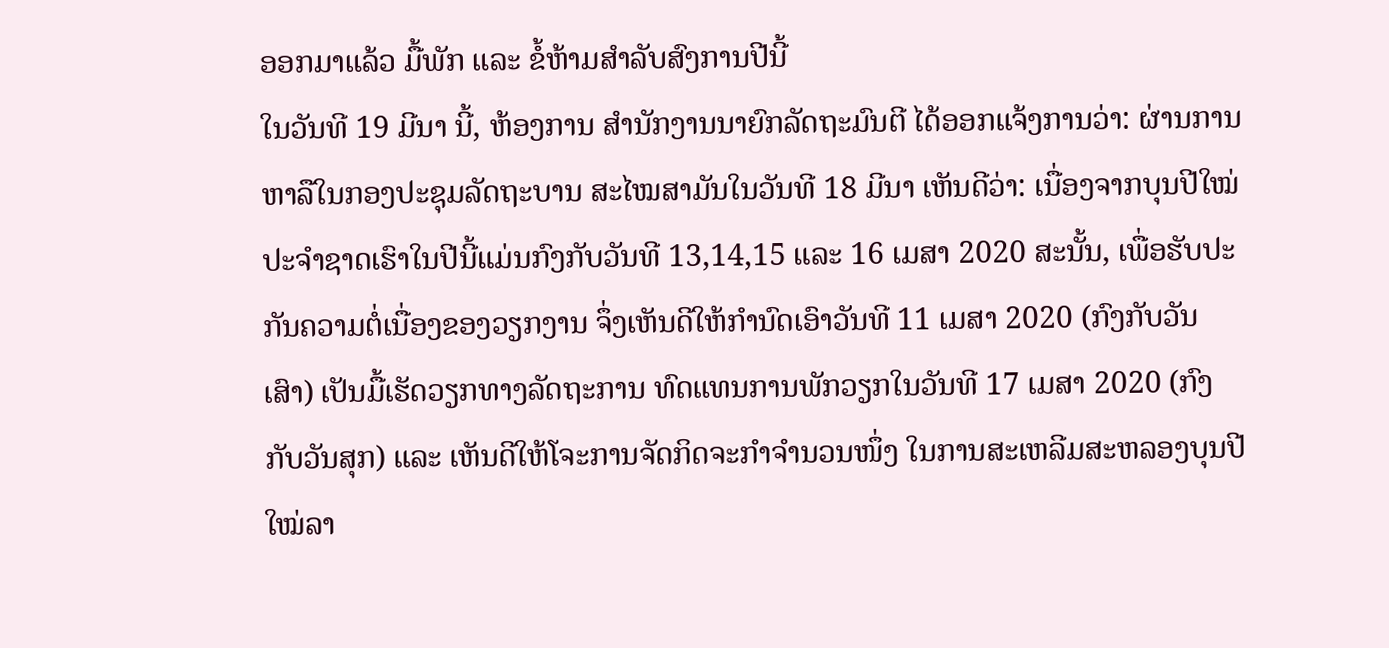ອອກມາແລ້ວ ມື້ພັກ ແລະ ຂໍ້ຫ້າມສຳລັບສົງການປີນີ້
ໃນວັນທີ 19 ມີນາ ນີ້, ຫ້ອງການ ສຳນັກງານນາຍົກລັດຖະມົນຕີ ໄດ້ອອກແຈ້ງການວ່າ: ຜ່ານການຫາລືໃນກອງປະຊຸມລັດຖະບານ ສະໄໝສາມັນໃນວັນທີ 18 ມີນາ ເຫັນດີວ່າ: ເນື່ອງຈາກບຸນປີໃໝ່ປະຈຳຊາດເຮົາໃນປີນີ້ແມ່ນກົງກັບວັນທີ 13,14,15 ແລະ 16 ເມສາ 2020 ສະນັ້ນ, ເພື່ອຮັບປະກັນຄວາມຕໍ່ເນື່ອງຂອງວຽກງານ ຈຶ່ງເຫັນດີໃຫ້ກຳນົດເອົາວັນທີ 11 ເມສາ 2020 (ກົງກັບວັນເສົາ) ເປັນມື້ເຮັດວຽກທາງລັດຖະການ ທົດແທນການພັກວຽກໃນວັນທີ 17 ເມສາ 2020 (ກົງກັບວັນສຸກ) ແລະ ເຫັນດີໃຫ້ໂຈະການຈັດກິດຈະກຳຈຳນວນໜຶ່ງ ໃນການສະເຫລີມສະຫລອງບຸນປີໃໝ່ລາ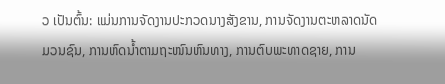ວ ເປັນຕົ້ນ: ແມ່ນການຈັດງານປະກວດນາງສັງຂານ, ການຈັດງານຕະຫລາດນັດມວນຊົນ, ການຫົດນໍ້າຕາມຖະໜົນຫົນທາງ, ການຕົບພະທາດຊາຍ, ການ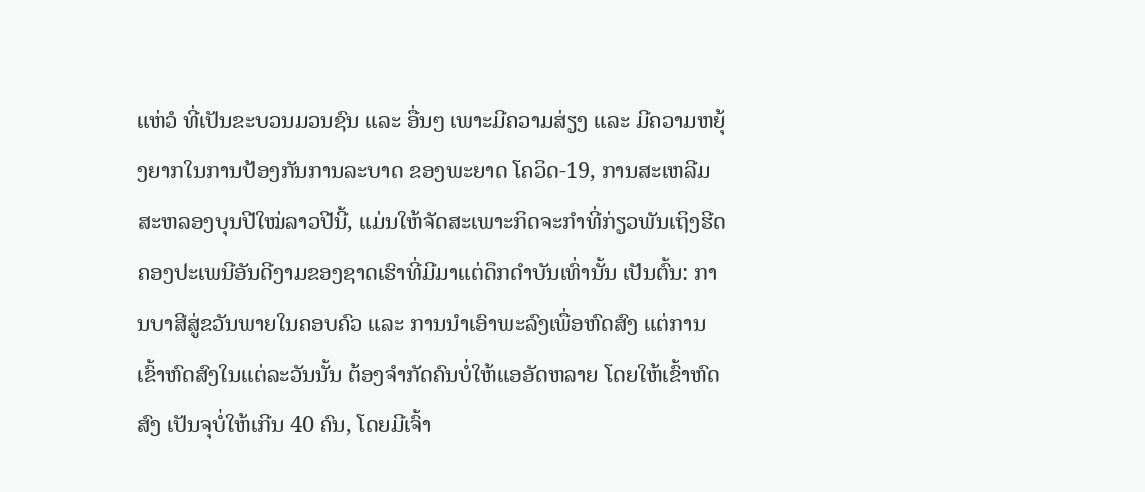ແຫ່ວໍ ທີ່ເປັນຂະບວນມວນຊົນ ແລະ ອື່ນໆ ເພາະມີຄວາມສ່ຽງ ແລະ ມີຄວາມຫຍຸ້ງຍາກໃນການປ້ອງກັນການລະບາດ ຂອງພະຍາດ ໂຄວິດ-19, ການສະເຫລີມສະຫລອງບຸນປີໃໝ່ລາວປີນີ້, ແມ່ນໃຫ້ຈັດສະເພາະກິດຈະກຳທີ່ກ່ຽວພັນເຖິງຮີດຄອງປະເພນີອັນດີງາມຂອງຊາດເຮົາທີ່ມີມາແຕ່ດຶກດຳບັນເທົ່ານັ້ນ ເປັນຕົ້ນ: ການບາສີສູ່ຂວັນພາຍໃນຄອບຄົວ ແລະ ການນຳເອົາພະລົງເພື່ອຫົດສົງ ແຕ່ການເຂົ້າຫົດສົງໃນແຕ່ລະວັນນັ້ນ ຕ້ອງຈຳກັດຄົນບໍ່ໃຫ້ແອອັດຫລາຍ ໂດຍໃຫ້ເຂົ້າຫົດສົງ ເປັນຈຸບໍ່ໃຫ້ເກີນ 40 ຄົນ, ໂດຍມີເຈົ້າ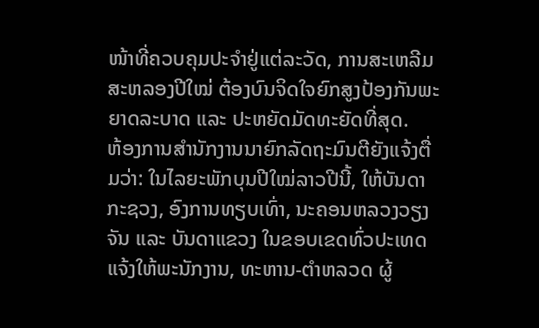ໜ້າທີ່ຄວບຄຸມປະຈຳຢູ່ແຕ່ລະວັດ, ການສະເຫລີມສະຫລອງປີໃໝ່ ຕ້ອງບົນຈິດໃຈຍົກສູງປ້ອງກັນພະຍາດລະບາດ ແລະ ປະຫຍັດມັດທະຍັດທີ່ສຸດ.
ຫ້ອງການສຳນັກງານນາຍົກລັດຖະມົນຕີຍັງແຈ້ງຕື່ມວ່າ: ໃນໄລຍະພັກບຸນປີໃໝ່ລາວປີນີ້, ໃຫ້ບັນດາກະຊວງ, ອົງການທຽບເທົ່າ, ນະຄອນຫລວງວຽງຈັນ ແລະ ບັນດາແຂວງ ໃນຂອບເຂດທົ່ວປະເທດ ແຈ້ງໃຫ້ພະນັກງານ, ທະຫານ-ຕຳຫລວດ ຜູ້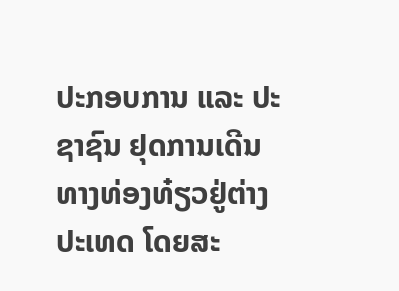ປະກອບການ ແລະ ປະຊາຊົນ ຢຸດການເດີນທາງທ່ອງທ໋ຽວຢູ່ຕ່າງປະເທດ ໂດຍສະ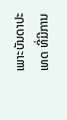ເພາະບັນດາປະເທດ ທີ່ມີການ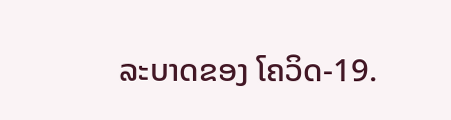ລະບາດຂອງ ໂຄວິດ-19.